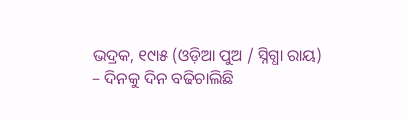ଭଦ୍ରକ, ୧୯ା୫ (ଓଡ଼ିଆ ପୁଅ / ସ୍ନିଗ୍ଧା ରାୟ) – ଦିନକୁ ଦିନ ବଢିଚାଲିଛି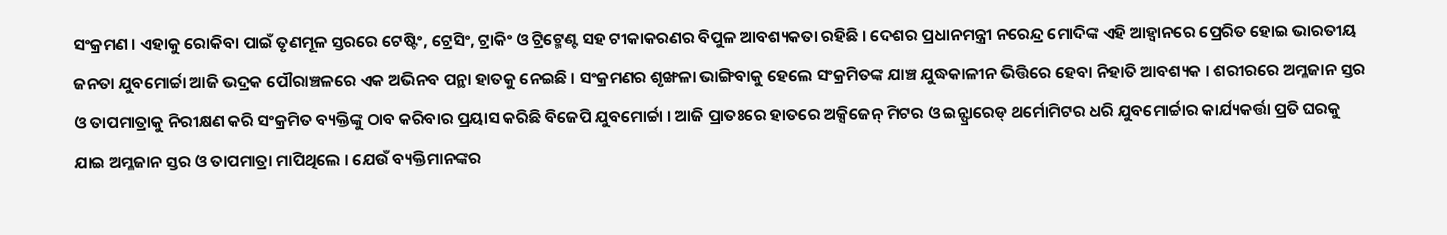ସଂକ୍ରମଣ । ଏହାକୁ ରୋକିବା ପାଇଁ ତୃଣମୂଳ ସ୍ତରରେ ଟେଷ୍ଟିଂ, ଟ୍ରେସିଂ, ଟ୍ରାକିଂ ଓ ଟ୍ରିଟ୍ମେଣ୍ଟ ସହ ଟୀକାକରଣର ବିପୁଳ ଆବଶ୍ୟକତା ରହିଛି । ଦେଶର ପ୍ରଧାନମନ୍ତ୍ରୀ ନରେନ୍ଦ୍ର ମୋଦିଙ୍କ ଏହି ଆହ୍ୱାନରେ ପ୍ରେରିତ ହୋଇ ଭାରତୀୟ ଜନତା ଯୁବମୋର୍ଚ୍ଚା ଆଜି ଭଦ୍ରକ ପୌରାଞ୍ଚଳରେ ଏକ ଅଭିନବ ପନ୍ଥା ହାତକୁ ନେଇଛି । ସଂକ୍ରମଣର ଶୃଙ୍ଖଳା ଭାଙ୍ଗିବାକୁ ହେଲେ ସଂକ୍ରମିତଙ୍କ ଯାଞ୍ଚ ଯୁଦ୍ଧକାଳୀନ ଭିତ୍ତିରେ ହେବା ନିହାତି ଆବଶ୍ୟକ । ଶରୀରରେ ଅମ୍ଳଜାନ ସ୍ତର ଓ ତାପମାତ୍ରାକୁ ନିରୀକ୍ଷଣ କରି ସଂକ୍ରମିତ ବ୍ୟକ୍ତିଙ୍କୁ ଠାବ କରିବାର ପ୍ରୟାସ କରିଛି ବିଜେପି ଯୁବମୋର୍ଚ୍ଚା । ଆଜି ପ୍ରାତଃରେ ହାତରେ ଅକ୍ସିଜେନ୍ ମିଟର ଓ ଇନ୍ଫ୍ରାରେଡ୍ ଥର୍ମୋମିଟର ଧରି ଯୁବମୋର୍ଚ୍ଚାର କାର୍ଯ୍ୟକର୍ତ୍ତା ପ୍ରତି ଘରକୁ ଯାଇ ଅମ୍ଳଜାନ ସ୍ତର ଓ ତାପମାତ୍ରା ମାପିଥିଲେ । ଯେଉଁ ବ୍ୟକ୍ତିମାନଙ୍କର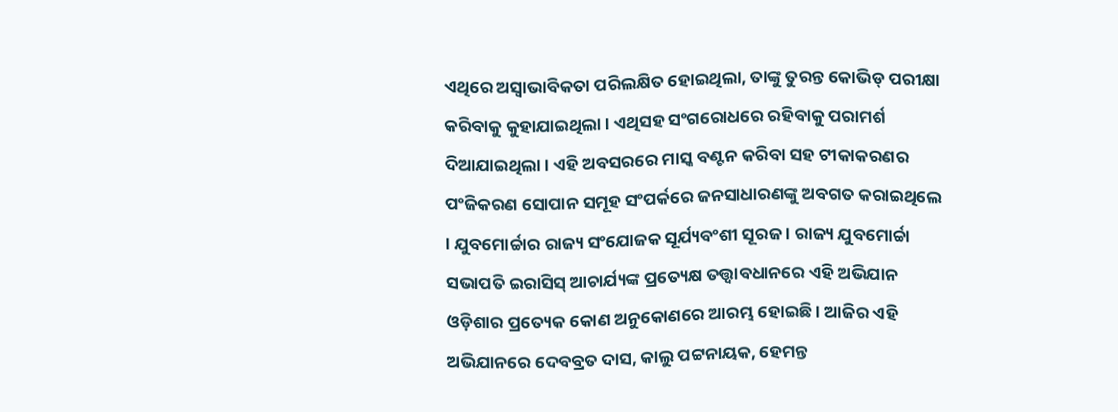ଏଥିରେ ଅସ୍ୱାଭାବିକତା ପରିଲକ୍ଷିତ ହୋଇଥିଲା, ତାଙ୍କୁ ତୁରନ୍ତ କୋଭିଡ୍ ପରୀକ୍ଷା କରିବାକୁ କୁହାଯାଇଥିଲା । ଏଥିସହ ସଂଗରୋଧରେ ରହିବାକୁ ପରାମର୍ଶ ଦିଆଯାଇଥିଲା । ଏହି ଅବସରରେ ମାସ୍କ ବଣ୍ଟନ କରିବା ସହ ଟୀକାକରଣର ପଂଜିକରଣ ସୋପାନ ସମୂହ ସଂପର୍କରେ ଜନସାଧାରଣଙ୍କୁ ଅବଗତ କରାଇଥିଲେ । ଯୁବମୋର୍ଚ୍ଚାର ରାଜ୍ୟ ସଂଯୋଜକ ସୂର୍ଯ୍ୟବଂଶୀ ସୂରଜ । ରାଜ୍ୟ ଯୁବମୋର୍ଚ୍ଚା ସଭାପତି ଇରାସିସ୍ ଆଚାର୍ଯ୍ୟଙ୍କ ପ୍ରତ୍ୟେକ୍ଷ ତତ୍ତ୍ୱାବଧାନରେ ଏହି ଅଭିଯାନ ଓଡ଼ିଶାର ପ୍ରତ୍ୟେକ କୋଣ ଅନୁକୋଣରେ ଆରମ୍ଭ ହୋଇଛି । ଆଜିର ଏହି ଅଭିଯାନରେ ଦେବବ୍ରତ ଦାସ, କାଲୁ ପଟ୍ଟନାୟକ, ହେମନ୍ତ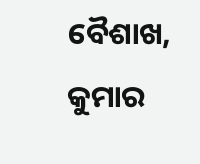ବୈଶାଖ, କୁମାର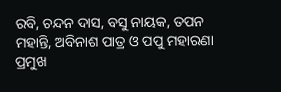ରବି, ଚନ୍ଦନ ଦାସ, ବସୁ ନାୟକ, ତପନ ମହାନ୍ତି, ଅବିନାଶ ପାତ୍ର ଓ ପପୁ ମହାରଣା ପ୍ରମୁଖ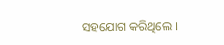ସହଯୋଗ କରିଥିଲେ ।